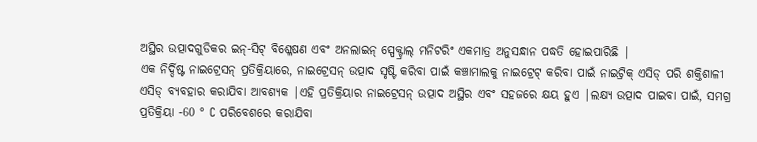ଅସ୍ଥିର ଉତ୍ପାଦଗୁଡିକର ଇନ୍-ସିଟ୍ ବିଶ୍ଳେଷଣ ଏବଂ ଅନଲାଇନ୍ ସ୍ପେକ୍ଟ୍ରାଲ୍ ମନିଟରିଂ ଏକମାତ୍ର ଅନୁସନ୍ଧାନ ପଦ୍ଧତି ହୋଇପାରିଛି |
ଏକ ନିର୍ଦ୍ଦିଷ୍ଟ ନାଇଟ୍ରେସନ୍ ପ୍ରତିକ୍ରିୟାରେ, ନାଇଟ୍ରେସନ୍ ଉତ୍ପାଦ ସୃଷ୍ଟି କରିବା ପାଇଁ କଞ୍ଚାମାଲକୁ ନାଇଟ୍ରେଟ୍ କରିବା ପାଇଁ ନାଇଟ୍ରିକ୍ ଏସିଡ୍ ପରି ଶକ୍ତିଶାଳୀ ଏସିଡ୍ ବ୍ୟବହାର କରାଯିବା ଆବଶ୍ୟକ |ଏହି ପ୍ରତିକ୍ରିୟାର ନାଇଟ୍ରେସନ୍ ଉତ୍ପାଦ ଅସ୍ଥିର ଏବଂ ସହଜରେ କ୍ଷୟ ହୁଏ |ଲକ୍ଷ୍ୟ ଉତ୍ପାଦ ପାଇବା ପାଇଁ, ସମଗ୍ର ପ୍ରତିକ୍ରିୟା -60 ° C ପରିବେଶରେ କରାଯିବା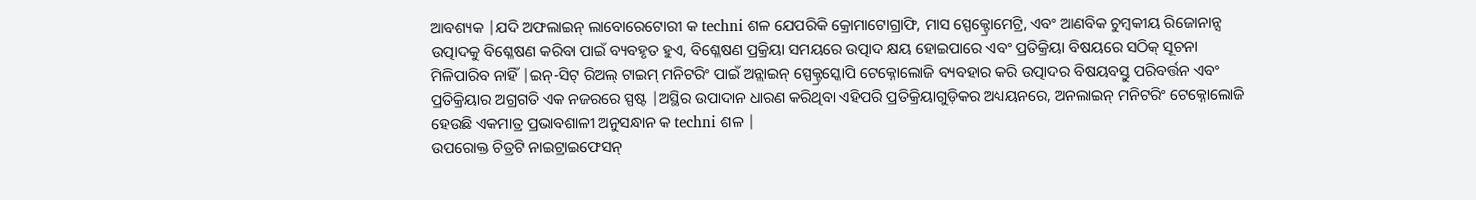ଆବଶ୍ୟକ |ଯଦି ଅଫଲାଇନ୍ ଲାବୋରେଟୋରୀ କ techni ଶଳ ଯେପରିକି କ୍ରୋମାଟୋଗ୍ରାଫି, ମାସ ସ୍ପେକ୍ଟ୍ରୋମେଟ୍ରି, ଏବଂ ଆଣବିକ ଚୁମ୍ବକୀୟ ରିଜୋନାନ୍ସ ଉତ୍ପାଦକୁ ବିଶ୍ଳେଷଣ କରିବା ପାଇଁ ବ୍ୟବହୃତ ହୁଏ, ବିଶ୍ଳେଷଣ ପ୍ରକ୍ରିୟା ସମୟରେ ଉତ୍ପାଦ କ୍ଷୟ ହୋଇପାରେ ଏବଂ ପ୍ରତିକ୍ରିୟା ବିଷୟରେ ସଠିକ୍ ସୂଚନା ମିଳିପାରିବ ନାହିଁ |ଇନ୍-ସିଟ୍ ରିଅଲ୍ ଟାଇମ୍ ମନିଟରିଂ ପାଇଁ ଅନ୍ଲାଇନ୍ ସ୍ପେକ୍ଟ୍ରସ୍କୋପି ଟେକ୍ନୋଲୋଜି ବ୍ୟବହାର କରି ଉତ୍ପାଦର ବିଷୟବସ୍ତୁ ପରିବର୍ତ୍ତନ ଏବଂ ପ୍ରତିକ୍ରିୟାର ଅଗ୍ରଗତି ଏକ ନଜରରେ ସ୍ପଷ୍ଟ |ଅସ୍ଥିର ଉପାଦାନ ଧାରଣ କରିଥିବା ଏହିପରି ପ୍ରତିକ୍ରିୟାଗୁଡ଼ିକର ଅଧ୍ୟୟନରେ, ଅନଲାଇନ୍ ମନିଟରିଂ ଟେକ୍ନୋଲୋଜି ହେଉଛି ଏକମାତ୍ର ପ୍ରଭାବଶାଳୀ ଅନୁସନ୍ଧାନ କ techni ଶଳ |
ଉପରୋକ୍ତ ଚିତ୍ରଟି ନାଇଟ୍ରାଇଫେସନ୍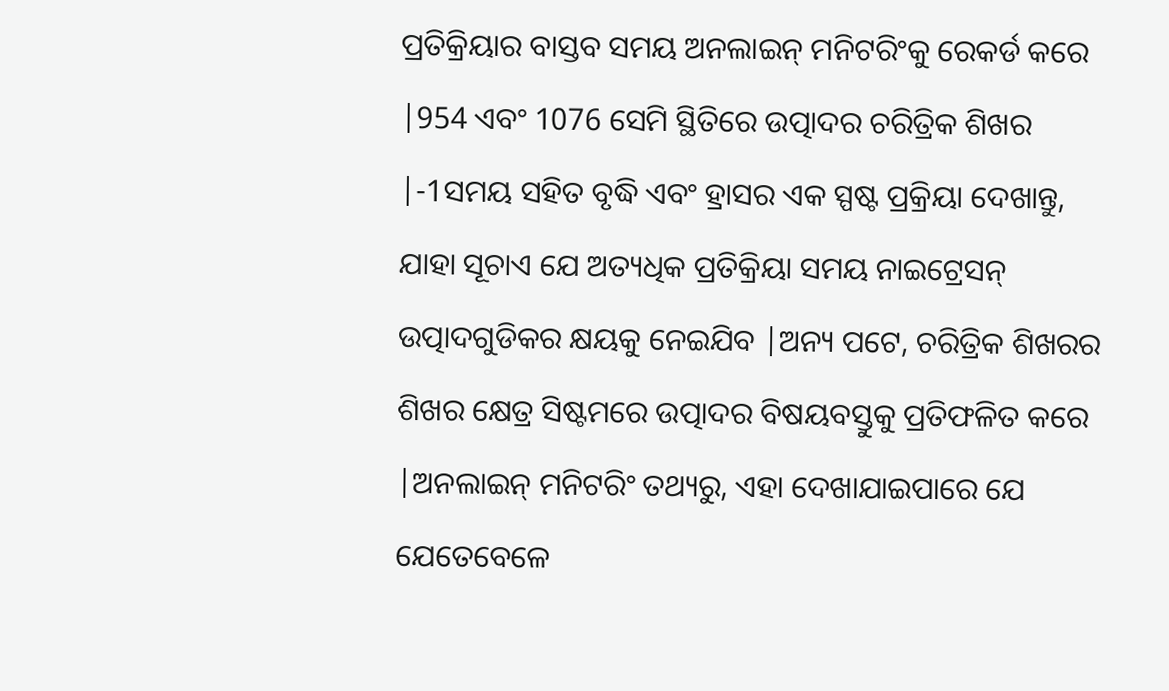ପ୍ରତିକ୍ରିୟାର ବାସ୍ତବ ସମୟ ଅନଲାଇନ୍ ମନିଟରିଂକୁ ରେକର୍ଡ କରେ |954 ଏବଂ 1076 ସେମି ସ୍ଥିତିରେ ଉତ୍ପାଦର ଚରିତ୍ରିକ ଶିଖର |-1ସମୟ ସହିତ ବୃଦ୍ଧି ଏବଂ ହ୍ରାସର ଏକ ସ୍ପଷ୍ଟ ପ୍ରକ୍ରିୟା ଦେଖାନ୍ତୁ, ଯାହା ସୂଚାଏ ଯେ ଅତ୍ୟଧିକ ପ୍ରତିକ୍ରିୟା ସମୟ ନାଇଟ୍ରେସନ୍ ଉତ୍ପାଦଗୁଡିକର କ୍ଷୟକୁ ନେଇଯିବ |ଅନ୍ୟ ପଟେ, ଚରିତ୍ରିକ ଶିଖରର ଶିଖର କ୍ଷେତ୍ର ସିଷ୍ଟମରେ ଉତ୍ପାଦର ବିଷୟବସ୍ତୁକୁ ପ୍ରତିଫଳିତ କରେ |ଅନଲାଇନ୍ ମନିଟରିଂ ତଥ୍ୟରୁ, ଏହା ଦେଖାଯାଇପାରେ ଯେ ଯେତେବେଳେ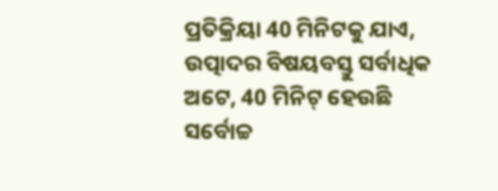ପ୍ରତିକ୍ରିୟା 40 ମିନିଟକୁ ଯାଏ, ଉତ୍ପାଦର ବିଷୟବସ୍ତୁ ସର୍ବାଧିକ ଅଟେ, 40 ମିନିଟ୍ ହେଉଛି ସର୍ବୋଚ୍ଚ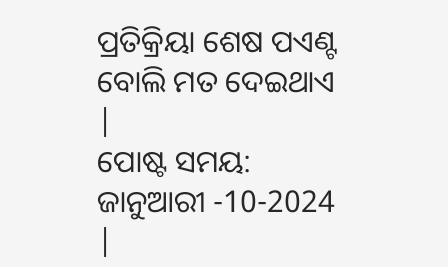ପ୍ରତିକ୍ରିୟା ଶେଷ ପଏଣ୍ଟ ବୋଲି ମତ ଦେଇଥାଏ |
ପୋଷ୍ଟ ସମୟ: ଜାନୁଆରୀ -10-2024 |